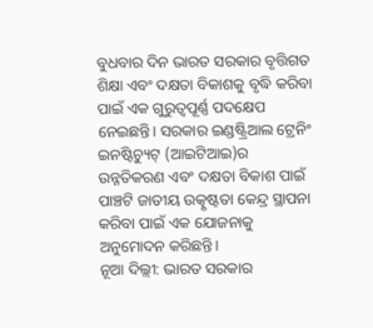ବୁଧବାର ଦିନ ଭାରତ ସରକାର ବୃତ୍ତିଗତ ଶିକ୍ଷା ଏବଂ ଦକ୍ଷତା ବିକାଶକୁ ବୃଦ୍ଧି କରିବା ପାଇଁ ଏକ ଗୁରୁତ୍ୱପୂର୍ଣ୍ଣ ପଦକ୍ଷେପ ନେଇଛନ୍ତି। ସରକାର ଇଣ୍ଡଷ୍ଟ୍ରିଆଲ ଟ୍ରେନିଂ ଇନଷ୍ଟିଚ୍ୟୁଟ୍ (ଆଇଟିଆଇ)ର ଉନ୍ନତିକରଣ ଏବଂ ଦକ୍ଷତା ବିକାଶ ପାଇଁ ପାଞ୍ଚଟି ଜାତୀୟ ଉତ୍କୃଷ୍ଟତା କେନ୍ଦ୍ର ସ୍ଥାପନା କରିବା ପାଇଁ ଏକ ଯୋଜନାକୁ ଅନୁମୋଦନ କରିଛନ୍ତି।
ନୂଆ ଦିଲ୍ଲୀ: ଭାରତ ସରକାର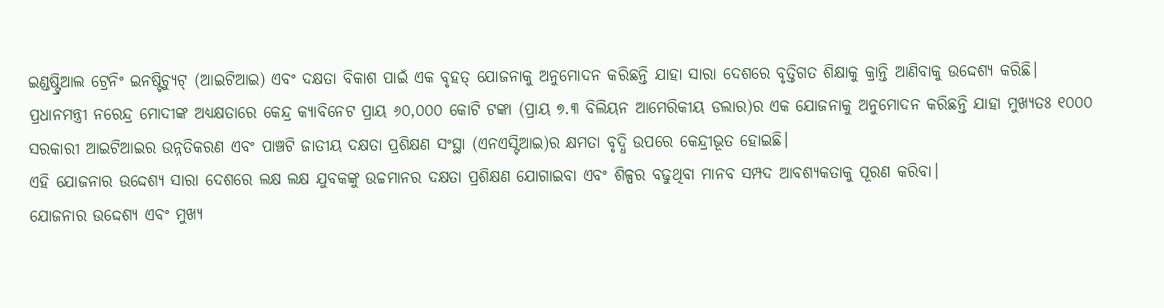ଇଣ୍ଡଷ୍ଟ୍ରିଆଲ ଟ୍ରେନିଂ ଇନଷ୍ଟିଚ୍ୟୁଟ୍ (ଆଇଟିଆଇ) ଏବଂ ଦକ୍ଷତା ବିକାଶ ପାଇଁ ଏକ ବୃହତ୍ ଯୋଜନାକୁ ଅନୁମୋଦନ କରିଛନ୍ତି ଯାହା ସାରା ଦେଶରେ ବୃତ୍ତିଗତ ଶିକ୍ଷାକୁ କ୍ରାନ୍ତି ଆଣିବାକୁ ଉଦ୍ଦେଶ୍ୟ କରିଛି। ପ୍ରଧାନମନ୍ତ୍ରୀ ନରେନ୍ଦ୍ର ମୋଦୀଙ୍କ ଅଧ୍ୟକ୍ଷତାରେ କେନ୍ଦ୍ର କ୍ୟାବିନେଟ ପ୍ରାୟ ୬୦,୦୦୦ କୋଟି ଟଙ୍କା (ପ୍ରାୟ ୭.୩ ବିଲିୟନ ଆମେରିକୀୟ ଡଲାର)ର ଏକ ଯୋଜନାକୁ ଅନୁମୋଦନ କରିଛନ୍ତି ଯାହା ମୁଖ୍ୟତଃ ୧୦୦୦ ସରକାରୀ ଆଇଟିଆଇର ଉନ୍ନତିକରଣ ଏବଂ ପାଞ୍ଚଟି ଜାତୀୟ ଦକ୍ଷତା ପ୍ରଶିକ୍ଷଣ ସଂସ୍ଥା (ଏନଏସ୍ଟିଆଇ)ର କ୍ଷମତା ବୃଦ୍ଧି ଉପରେ କେନ୍ଦ୍ରୀଭୂତ ହୋଇଛି।
ଏହି ଯୋଜନାର ଉଦ୍ଦେଶ୍ୟ ସାରା ଦେଶରେ ଲକ୍ଷ ଲକ୍ଷ ଯୁବକଙ୍କୁ ଉଚ୍ଚମାନର ଦକ୍ଷତା ପ୍ରଶିକ୍ଷଣ ଯୋଗାଇବା ଏବଂ ଶିଳ୍ପର ବଢୁଥିବା ମାନବ ସମ୍ପଦ ଆବଶ୍ୟକତାକୁ ପୂରଣ କରିବା।
ଯୋଜନାର ଉଦ୍ଦେଶ୍ୟ ଏବଂ ମୁଖ୍ୟ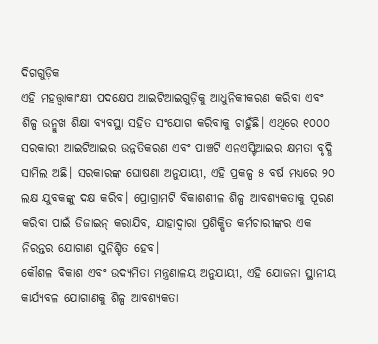ଦିଗଗୁଡ଼ିକ
ଏହି ମହତ୍ତ୍ବାକାଂକ୍ଷୀ ପଦକ୍ଷେପ ଆଇଟିଆଇଗୁଡ଼ିକୁ ଆଧୁନିକୀକରଣ କରିବା ଏବଂ ଶିଳ୍ପ ଉନ୍ମୁଖ ଶିକ୍ଷା ବ୍ୟବସ୍ଥା ସହିତ ସଂଯୋଗ କରିବାକୁ ଚାହୁଁଛି। ଏଥିରେ ୧୦୦୦ ସରକାରୀ ଆଇଟିଆଇର ଉନ୍ନତିକରଣ ଏବଂ ପାଞ୍ଚଟି ଏନଏସ୍ଟିଆଇର କ୍ଷମତା ବୃଦ୍ଧି ସାମିଲ ଅଛି। ସରକାରଙ୍କ ଘୋଷଣା ଅନୁଯାୟୀ, ଏହି ପ୍ରକଳ୍ପ ୫ ବର୍ଷ ମଧ୍ୟରେ ୨୦ ଲକ୍ଷ ଯୁବକଙ୍କୁ ଦକ୍ଷ କରିବ। ପ୍ରୋଗ୍ରାମଟି ବିକାଶଶୀଳ ଶିଳ୍ପ ଆବଶ୍ୟକତାକୁ ପୂରଣ କରିବା ପାଇଁ ଡିଜାଇନ୍ କରାଯିବ, ଯାହାଦ୍ୱାରା ପ୍ରଶିକ୍ଷିତ କର୍ମଚାରୀଙ୍କର ଏକ ନିରନ୍ତର ଯୋଗାଣ ସୁନିଶ୍ଚିତ ହେବ।
କୌଶଳ ବିକାଶ ଏବଂ ଉଦ୍ୟମିତା ମନ୍ତ୍ରଣାଳୟ ଅନୁଯାୟୀ, ଏହି ଯୋଜନା ସ୍ଥାନୀୟ କାର୍ଯ୍ୟବଳ ଯୋଗାଣକୁ ଶିଳ୍ପ ଆବଶ୍ୟକତା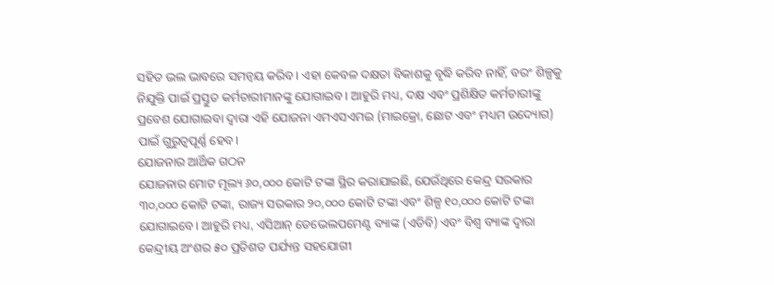ସହିତ ଭଲ ଭାବରେ ସମନ୍ୱୟ କରିବ। ଏହା କେବଳ ଦକ୍ଷତା ବିକାଶକୁ ବୃଦ୍ଧି କରିବ ନାହିଁ, ବରଂ ଶିଳ୍ପକୁ ନିଯୁକ୍ତି ପାଇଁ ପ୍ରସ୍ତୁତ କର୍ମଚାରୀମାନଙ୍କୁ ଯୋଗାଇବ। ଆହୁରି ମଧ୍ୟ, ଦକ୍ଷ ଏବଂ ପ୍ରଶିକ୍ଷିତ କର୍ମଚାରୀଙ୍କୁ ପ୍ରବେଶ ଯୋଗାଇବା ଦ୍ୱାରା ଏହି ଯୋଜନା ଏମଏସଏମଇ (ମାଇକ୍ରୋ, ଛୋଟ ଏବଂ ମଧ୍ୟମ ଉଦ୍ୟୋଗ) ପାଇଁ ଗୁରୁତ୍ୱପୂର୍ଣ୍ଣ ହେବ।
ଯୋଜନାର ଆର୍ଥିକ ଗଠନ
ଯୋଜନାର ମୋଟ ମୂଲ୍ୟ ୬୦,୦୦୦ କୋଟି ଟଙ୍କା ସ୍ଥିର କରାଯାଇଛି, ଯେଉଁଥିରେ କେନ୍ଦ୍ର ସରକାର ୩୦,୦୦୦ କୋଟି ଟଙ୍କା, ରାଜ୍ୟ ସରକାର ୨୦,୦୦୦ କୋଟି ଟଙ୍କା ଏବଂ ଶିଳ୍ପ ୧୦,୦୦୦ କୋଟି ଟଙ୍କା ଯୋଗାଇବେ। ଆହୁରି ମଧ୍ୟ, ଏସିଆନ୍ ଡେଭେଲପମେଣ୍ଟ ବ୍ୟାଙ୍କ (ଏଡିବି) ଏବଂ ବିଶ୍ୱ ବ୍ୟାଙ୍କ ଦ୍ୱାରା କେନ୍ଦ୍ରୀୟ ଅଂଶର ୫୦ ପ୍ରତିଶତ ପର୍ଯ୍ୟନ୍ତ ସହଯୋଗୀ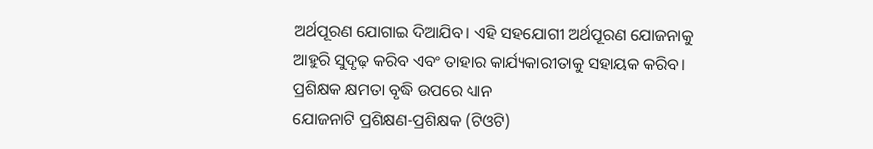ଅର୍ଥପୂରଣ ଯୋଗାଇ ଦିଆଯିବ। ଏହି ସହଯୋଗୀ ଅର୍ଥପୂରଣ ଯୋଜନାକୁ ଆହୁରି ସୁଦୃଢ଼ କରିବ ଏବଂ ତାହାର କାର୍ଯ୍ୟକାରୀତାକୁ ସହାୟକ କରିବ।
ପ୍ରଶିକ୍ଷକ କ୍ଷମତା ବୃଦ୍ଧି ଉପରେ ଧ୍ୟାନ
ଯୋଜନାଟି ପ୍ରଶିକ୍ଷଣ-ପ୍ରଶିକ୍ଷକ (ଟିଓଟି)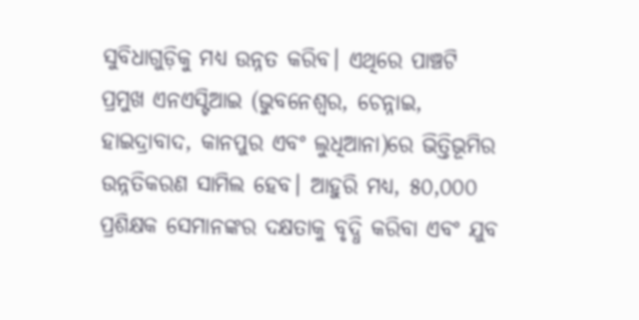ସୁବିଧାଗୁଡ଼ିକୁ ମଧ୍ୟ ଉନ୍ନତ କରିବ। ଏଥିରେ ପାଞ୍ଚଟି ପ୍ରମୁଖ ଏନଏସ୍ଟିଆଇ (ଭୁବନେଶ୍ୱର, ଚେନ୍ନାଇ, ହାଇଦ୍ରାବାଦ, କାନପୁର ଏବଂ ଲୁଧିଆନା)ରେ ଭିତ୍ତିଭୂମିର ଉନ୍ନତିକରଣ ସାମିଲ ହେବ। ଆହୁରି ମଧ୍ୟ, ୫୦,୦୦୦ ପ୍ରଶିକ୍ଷକ ସେମାନଙ୍କର ଦକ୍ଷତାକୁ ବୃଦ୍ଧି କରିବା ଏବଂ ଯୁବ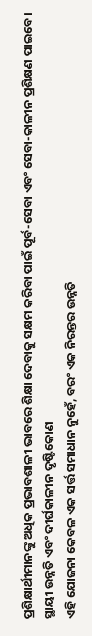ପ୍ରଶିକ୍ଷାର୍ଥୀମାନଙ୍କୁ ଅଧିକ ପ୍ରଭାବଶାଳୀ ଭାବରେ ଶିକ୍ଷା ଦେବାକୁ ସକ୍ଷମ କରିବା ପାଇଁ ପୂର୍ବ-ସେବା ଏବଂ ସେବା-କାଳୀନ ପ୍ରଶିକ୍ଷଣ ପାଇବେ।
ସ୍ଥାୟୀ ଉନ୍ନତି ଏବଂ ଦୀର୍ଘକାଳୀନ ଦୃଷ୍ଟିକୋଣ
ଏହି ଯୋଜନା କେବଳ ଏକ ସର୍ତ୍ତ ସମାଧାନ ନୁହେଁ, ବରଂ ଏକ ନିରନ୍ତର ଉନ୍ନତି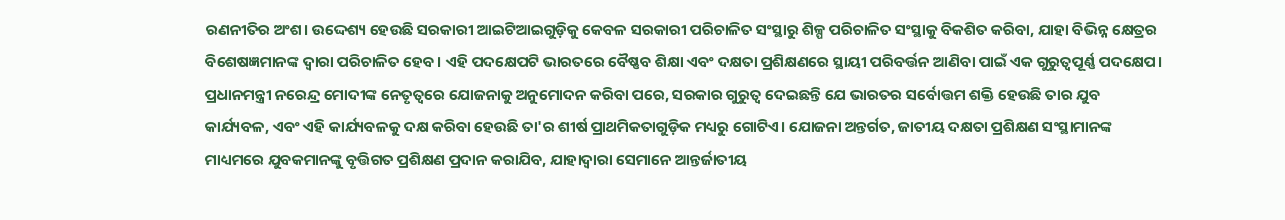ରଣନୀତିର ଅଂଶ। ଉଦ୍ଦେଶ୍ୟ ହେଉଛି ସରକାରୀ ଆଇଟିଆଇଗୁଡ଼ିକୁ କେବଳ ସରକାରୀ ପରିଚାଳିତ ସଂସ୍ଥାରୁ ଶିଳ୍ପ ପରିଚାଳିତ ସଂସ୍ଥାକୁ ବିକଶିତ କରିବା, ଯାହା ବିଭିନ୍ନ କ୍ଷେତ୍ରର ବିଶେଷଜ୍ଞମାନଙ୍କ ଦ୍ୱାରା ପରିଚାଳିତ ହେବ। ଏହି ପଦକ୍ଷେପଟି ଭାରତରେ ବୈଷ୍ଣବ ଶିକ୍ଷା ଏବଂ ଦକ୍ଷତା ପ୍ରଶିକ୍ଷଣରେ ସ୍ଥାୟୀ ପରିବର୍ତ୍ତନ ଆଣିବା ପାଇଁ ଏକ ଗୁରୁତ୍ୱପୂର୍ଣ୍ଣ ପଦକ୍ଷେପ।
ପ୍ରଧାନମନ୍ତ୍ରୀ ନରେନ୍ଦ୍ର ମୋଦୀଙ୍କ ନେତୃତ୍ୱରେ ଯୋଜନାକୁ ଅନୁମୋଦନ କରିବା ପରେ, ସରକାର ଗୁରୁତ୍ୱ ଦେଇଛନ୍ତି ଯେ ଭାରତର ସର୍ବୋତ୍ତମ ଶକ୍ତି ହେଉଛି ତାର ଯୁବ କାର୍ଯ୍ୟବଳ, ଏବଂ ଏହି କାର୍ଯ୍ୟବଳକୁ ଦକ୍ଷ କରିବା ହେଉଛି ତା'ର ଶୀର୍ଷ ପ୍ରାଥମିକତାଗୁଡ଼ିକ ମଧ୍ୟରୁ ଗୋଟିଏ। ଯୋଜନା ଅନ୍ତର୍ଗତ, ଜାତୀୟ ଦକ୍ଷତା ପ୍ରଶିକ୍ଷଣ ସଂସ୍ଥାମାନଙ୍କ ମାଧ୍ୟମରେ ଯୁବକମାନଙ୍କୁ ବୃତ୍ତିଗତ ପ୍ରଶିକ୍ଷଣ ପ୍ରଦାନ କରାଯିବ, ଯାହାଦ୍ୱାରା ସେମାନେ ଆନ୍ତର୍ଜାତୀୟ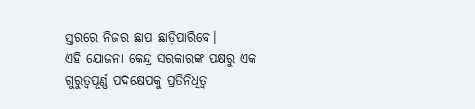ସ୍ତରରେ ନିଜର ଛାପ ଛାଡ଼ିପାରିବେ।
ଏହି ଯୋଜନା କେନ୍ଦ୍ର ସରକାରଙ୍କ ପକ୍ଷରୁ ଏକ ଗୁରୁତ୍ୱପୂର୍ଣ୍ଣ ପଦକ୍ଷେପକୁ ପ୍ରତିନିଧିତ୍ୱ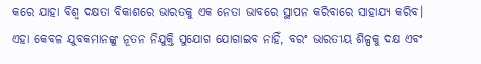କରେ ଯାହା ବିଶ୍ୱ ଦକ୍ଷତା ବିକାଶରେ ଭାରତକୁ ଏକ ନେତା ଭାବରେ ସ୍ଥାପନ କରିବାରେ ସାହାଯ୍ୟ କରିବ। ଏହା କେବଳ ଯୁବକମାନଙ୍କୁ ନୂତନ ନିଯୁକ୍ତି ସୁଯୋଗ ଯୋଗାଇବ ନାହିଁ, ବରଂ ଭାରତୀୟ ଶିଳ୍ପକୁ ଦକ୍ଷ ଏବଂ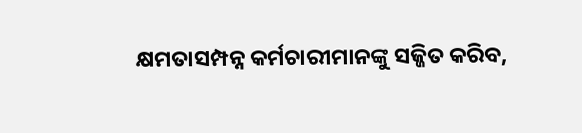କ୍ଷମତାସମ୍ପନ୍ନ କର୍ମଚାରୀମାନଙ୍କୁ ସଜ୍ଜିତ କରିବ,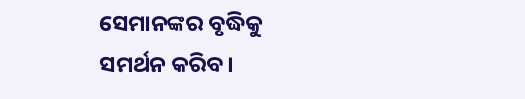ସେମାନଙ୍କର ବୃଦ୍ଧିକୁ ସମର୍ଥନ କରିବ।